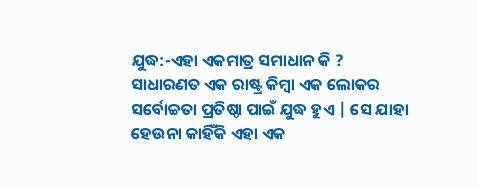ଯୁଦ୍ଧ:-ଏହା ଏକମାତ୍ର ସମାଧାନ କି ?
ସାଧାରଣତ ଏକ ରାଷ୍ଟ୍ର କିମ୍ବା ଏକ ଲୋକର ସର୍ବୋଚ୍ଚତା ପ୍ରତିଷ୍ଠା ପାଇଁ ଯୁଦ୍ଧ ହୁଏ | ସେ ଯାହା ହେଉନା କାହିଁକି ଏହା ଏକ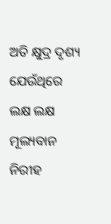ଅତି କ୍ଷୁଦ୍ର ଦୃଶ୍ୟ ଯେଉଁଥିରେ ଲକ୍ଷ ଲକ୍ଷ ମୂଲ୍ୟବାନ ନିରୀହ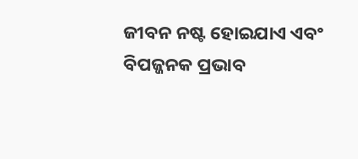ଜୀବନ ନଷ୍ଟ ହୋଇଯାଏ ଏବଂ ବିପଜ୍ଜନକ ପ୍ରଭାବ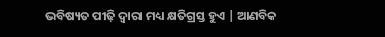ଭବିଷ୍ୟତ ପୀଢ଼ି ଦ୍ୱାରା ମଧ୍ୟ କ୍ଷତିଗ୍ରସ୍ତ ହୁଏ | ଆଣବିକ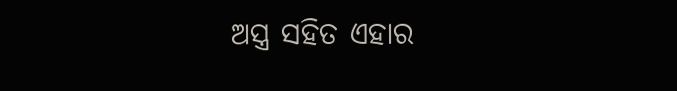ଅସ୍ତ୍ର ସହିତ ଏହାର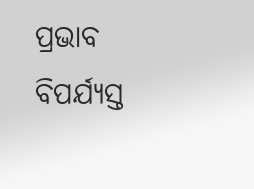ପ୍ରଭାବ ବିପର୍ଯ୍ୟସ୍ତ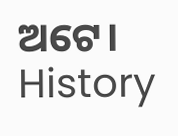ଅଟେ।
History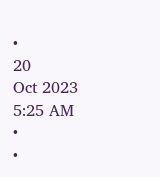•
20
Oct 2023 5:25 AM
•
•